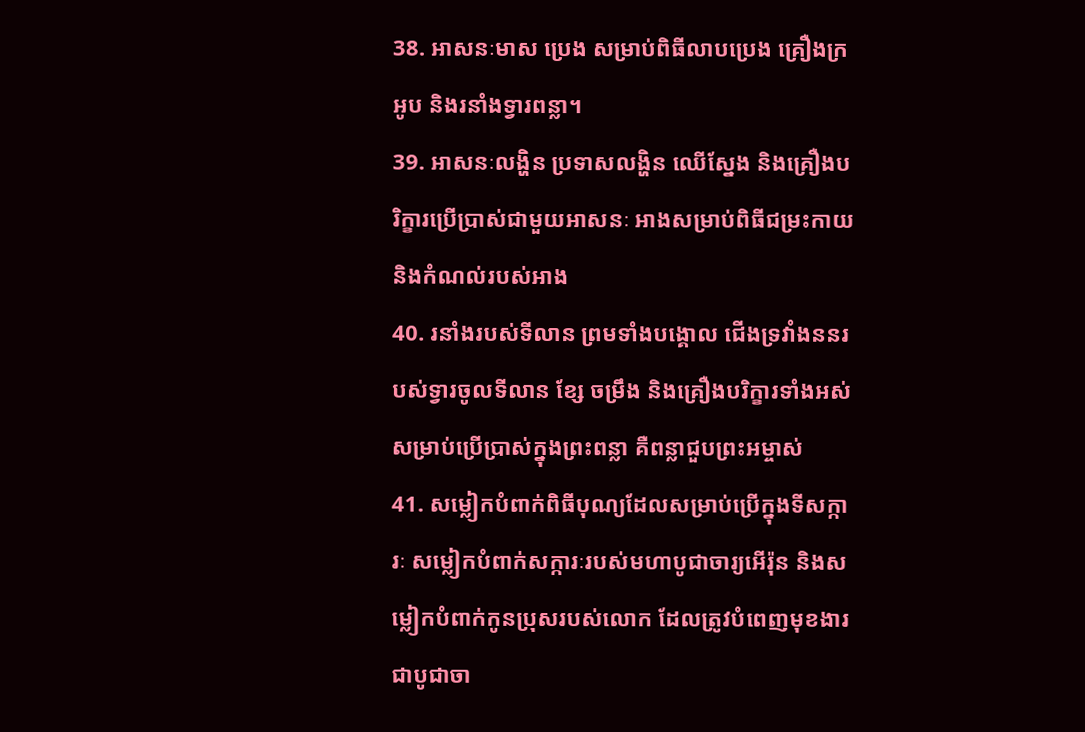38. អាសនៈមាស ប្រេង សម្រាប់ពិធីលាបប្រេង គ្រឿងក្រអូប និងរនាំងទ្វារពន្លា។
39. អាសនៈលង្ហិន ប្រទាសលង្ហិន ឈើស្នែង និងគ្រឿងបរិក្ខារប្រើប្រាស់ជាមួយអាសនៈ អាងសម្រាប់ពិធីជម្រះកាយ និងកំណល់របស់អាង
40. រនាំងរបស់ទីលាន ព្រមទាំងបង្គោល ជើងទ្រវាំងននរបស់ទ្វារចូលទីលាន ខ្សែ ចម្រឹង និងគ្រឿងបរិក្ខារទាំងអស់ សម្រាប់ប្រើប្រាស់ក្នុងព្រះពន្លា គឺពន្លាជួបព្រះអម្ចាស់
41. សម្លៀកបំពាក់ពិធីបុណ្យដែលសម្រាប់ប្រើក្នុងទីសក្ការៈ សម្លៀកបំពាក់សក្ការៈរបស់មហាបូជាចារ្យអើរ៉ុន និងសម្លៀកបំពាក់កូនប្រុសរបស់លោក ដែលត្រូវបំពេញមុខងារជាបូជាចា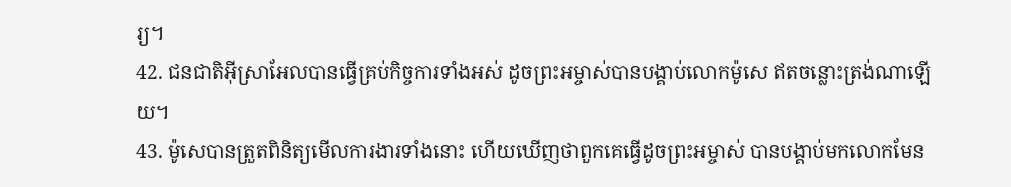រ្យ។
42. ជនជាតិអ៊ីស្រាអែលបានធ្វើគ្រប់កិច្ចការទាំងអស់ ដូចព្រះអម្ចាស់បានបង្គាប់លោកម៉ូសេ ឥតចន្លោះត្រង់ណាឡើយ។
43. ម៉ូសេបានត្រួតពិនិត្យមើលការងារទាំងនោះ ហើយឃើញថាពួកគេធ្វើដូចព្រះអម្ចាស់ បានបង្គាប់មកលោកមែន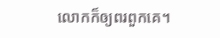លោកក៏ឲ្យពរពួកគេ។